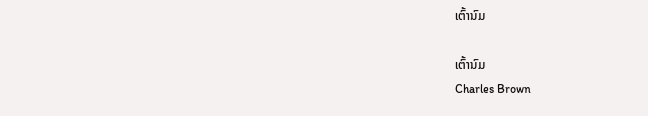ເຕົ້ານົມ

ເຕົ້ານົມ
Charles Brown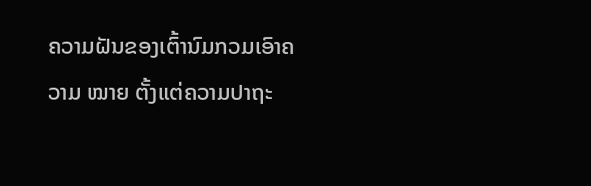ຄວາມຝັນຂອງເຕົ້ານົມກວມເອົາຄວາມ ໝາຍ ຕັ້ງແຕ່ຄວາມປາຖະ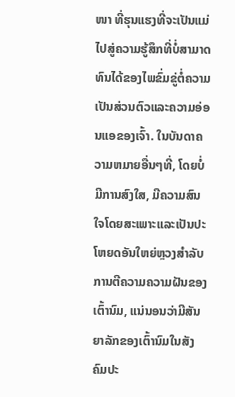ໜາ ທີ່ຮຸນແຮງທີ່ຈະເປັນແມ່ໄປສູ່ຄວາມຮູ້ສຶກທີ່ບໍ່ສາມາດທົນໄດ້ຂອງໄພຂົ່ມຂູ່ຕໍ່ຄວາມເປັນສ່ວນຕົວແລະຄວາມອ່ອນແອຂອງເຈົ້າ. ໃນບັນດາຄວາມຫມາຍອື່ນໆທີ່, ໂດຍບໍ່ມີການສົງໃສ, ມີຄວາມສົນໃຈໂດຍສະເພາະແລະເປັນປະໂຫຍດອັນໃຫຍ່ຫຼວງສໍາລັບການຕີຄວາມຄວາມຝັນຂອງເຕົ້ານົມ, ແນ່ນອນວ່າມີສັນຍາລັກຂອງເຕົ້ານົມໃນສັງຄົມປະ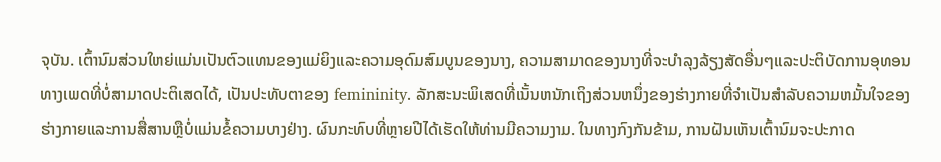ຈຸບັນ. ເຕົ້ານົມສ່ວນໃຫຍ່ແມ່ນເປັນຕົວແທນຂອງແມ່ຍິງແລະຄວາມອຸດົມສົມບູນຂອງນາງ, ຄວາມສາມາດຂອງນາງທີ່ຈະບໍາລຸງລ້ຽງສັດອື່ນໆແລະປະຕິບັດການອຸທອນທາງເພດທີ່ບໍ່ສາມາດປະຕິເສດໄດ້, ເປັນປະທັບຕາຂອງ femininity. ລັກສະນະພິເສດທີ່ເນັ້ນຫນັກເຖິງສ່ວນຫນຶ່ງຂອງຮ່າງກາຍທີ່ຈໍາເປັນສໍາລັບຄວາມຫມັ້ນໃຈຂອງຮ່າງກາຍແລະການສື່ສານຫຼືບໍ່ແມ່ນຂໍ້ຄວາມບາງຢ່າງ. ຜົນກະທົບທີ່ຫຼາຍປີໄດ້ເຮັດໃຫ້ທ່ານມີຄວາມງາມ. ໃນທາງກົງກັນຂ້າມ, ການຝັນເຫັນເຕົ້ານົມຈະປະກາດ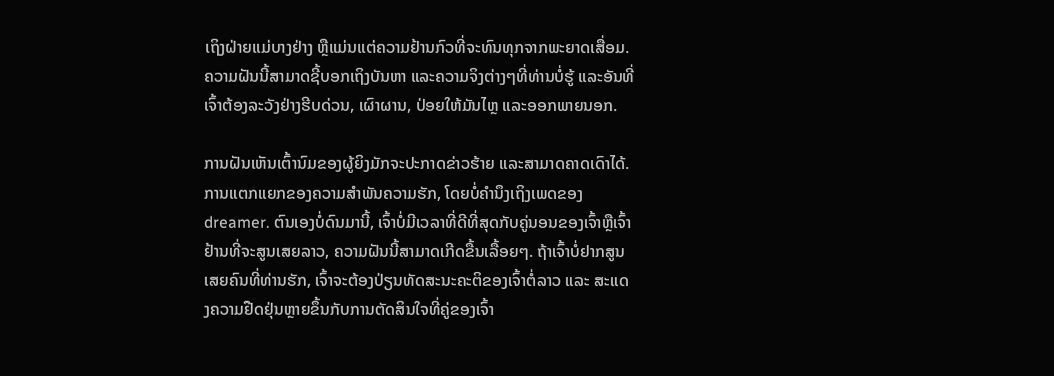ເຖິງຝ່າຍແມ່ບາງຢ່າງ ຫຼືແມ່ນແຕ່ຄວາມຢ້ານກົວທີ່ຈະທົນທຸກຈາກພະຍາດເສື່ອມ. ຄວາມຝັນນີ້ສາມາດຊີ້ບອກເຖິງບັນຫາ ແລະຄວາມຈິງຕ່າງໆທີ່ທ່ານບໍ່ຮູ້ ແລະອັນທີ່ເຈົ້າຕ້ອງລະວັງຢ່າງຮີບດ່ວນ, ເຜົາຜານ, ປ່ອຍໃຫ້ມັນໄຫຼ ແລະອອກພາຍນອກ.

ການຝັນເຫັນເຕົ້ານົມຂອງຜູ້ຍິງມັກຈະປະກາດຂ່າວຮ້າຍ ແລະສາມາດຄາດເດົາໄດ້. ການແຕກແຍກຂອງຄວາມສໍາພັນຄວາມຮັກ, ໂດຍບໍ່ຄໍານຶງເຖິງເພດຂອງ dreamer. ຕົນເອງບໍ່ດົນມານີ້, ເຈົ້າບໍ່ມີເວລາທີ່ດີທີ່ສຸດກັບຄູ່ນອນຂອງເຈົ້າຫຼືເຈົ້າຢ້ານທີ່ຈະສູນເສຍລາວ, ຄວາມຝັນນີ້ສາມາດເກີດຂື້ນເລື້ອຍໆ. ຖ້າເຈົ້າບໍ່ຢາກສູນເສຍຄົນທີ່ທ່ານຮັກ, ເຈົ້າຈະຕ້ອງປ່ຽນທັດສະນະຄະຕິຂອງເຈົ້າຕໍ່ລາວ ແລະ ສະແດງຄວາມຢືດຢຸ່ນຫຼາຍຂຶ້ນກັບການຕັດສິນໃຈທີ່ຄູ່ຂອງເຈົ້າ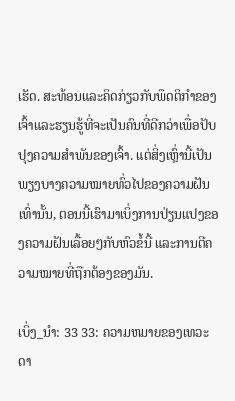ເຮັດ. ສະທ້ອນແລະຄິດກ່ຽວກັບພຶດຕິກໍາຂອງເຈົ້າແລະຮຽນຮູ້ທີ່ຈະເປັນຄົນທີ່ດີກວ່າເພື່ອປັບປຸງຄວາມສໍາພັນຂອງເຈົ້າ. ແຕ່ສິ່ງເຫຼົ່ານີ້ເປັນພຽງບາງຄວາມໝາຍທົ່ວໄປຂອງຄວາມຝັນເທົ່ານັ້ນ, ຕອນນີ້ເຮົາມາເບິ່ງການປ່ຽນແປງຂອງຄວາມຝັນເລື້ອຍໆກັບຫົວຂໍ້ນີ້ ແລະການຕີຄວາມໝາຍທີ່ຖືກຕ້ອງຂອງມັນ.

ເບິ່ງ_ນຳ: 33 33: ຄວາມຫມາຍຂອງເທວະດາ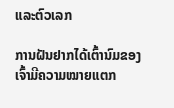ແລະຕົວເລກ

ການຝັນຢາກໄດ້ເຕົ້ານົມຂອງເຈົ້າມີຄວາມໝາຍແຕກ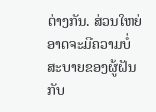ຕ່າງກັນ. ສ່ວນໃຫຍ່ອາດຈະມີຄວາມບໍ່ສະບາຍຂອງຜູ້ຝັນກັບ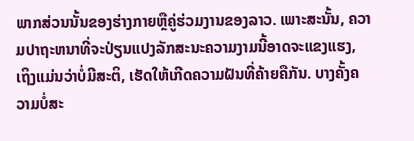ພາກສ່ວນນັ້ນຂອງຮ່າງກາຍຫຼືຄູ່ຮ່ວມງານຂອງລາວ. ເພາະສະນັ້ນ, ຄວາມປາຖະຫນາທີ່ຈະປ່ຽນແປງລັກສະນະຄວາມງາມນີ້ອາດຈະແຂງແຮງ, ເຖິງແມ່ນວ່າບໍ່ມີສະຕິ, ເຮັດໃຫ້ເກີດຄວາມຝັນທີ່ຄ້າຍຄືກັນ. ບາງຄັ້ງຄວາມບໍ່ສະ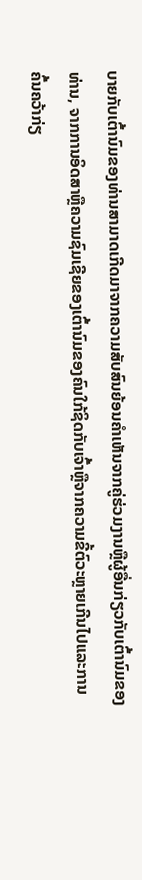ບາຍກັບເຕົ້ານົມຂອງທ່ານສາມາດເກີດມາຈາກຄວາມສັບສົນຍ້ອນຄໍາເຫັນຈາກຄູ່ຮ່ວມງານຫຼືຜູ້ອື່ນກ່ຽວກັບເຕົ້ານົມຂອງທ່ານ, ຈາກການອິດສາຫຼືຄວາມຊົມເຊີຍຂອງເຕົ້ານົມຂອງຄົນໃກ້ຊິດກັບເຈົ້າຫຼືຈາກຄວາມຂີ້ຕົວະຫຼາຍເກີນໄປແລະການຄົ້ນຄວ້າກ່ຽ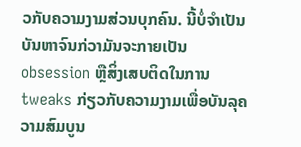ວກັບຄວາມງາມສ່ວນບຸກຄົນ. ນີ້ບໍ່ຈໍາເປັນບັນຫາຈົນກ່ວາມັນຈະກາຍເປັນ obsession ຫຼືສິ່ງເສບຕິດໃນການ tweaks ກ່ຽວກັບຄວາມງາມເພື່ອບັນລຸຄວາມສົມບູນ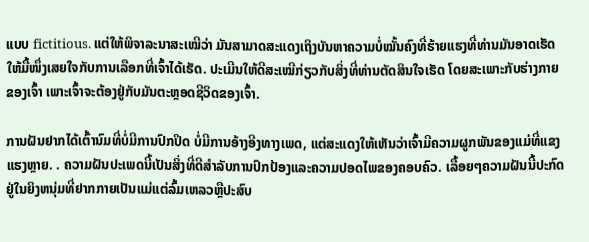ແບບ fictitious. ແຕ່ໃຫ້ພິຈາລະນາສະເໝີວ່າ ມັນສາມາດສະແດງເຖິງບັນຫາຄວາມບໍ່ໝັ້ນຄົງທີ່ຮ້າຍແຮງທີ່ທ່ານມັນອາດເຮັດໃຫ້ມື້ໜຶ່ງເສຍໃຈກັບການເລືອກທີ່ເຈົ້າໄດ້ເຮັດ. ປະເມີນໃຫ້ດີສະເໝີກ່ຽວກັບສິ່ງທີ່ທ່ານຕັດສິນໃຈເຮັດ ໂດຍສະເພາະກັບຮ່າງກາຍຂອງເຈົ້າ ເພາະເຈົ້າຈະຕ້ອງຢູ່ກັບມັນຕະຫຼອດຊີວິດຂອງເຈົ້າ.

ການຝັນຢາກໄດ້ເຕົ້ານົມທີ່ບໍ່ມີການປົກປິດ ບໍ່ມີການອ້າງອີງທາງເພດ, ແຕ່ສະແດງໃຫ້ເຫັນວ່າເຈົ້າມີຄວາມຜູກພັນຂອງແມ່ທີ່ແຂງແຮງຫຼາຍ. . ຄວາມຝັນປະເພດນີ້ເປັນສິ່ງທີ່ດີສໍາລັບການປົກປ້ອງແລະຄວາມປອດໄພຂອງຄອບຄົວ. ເລື້ອຍໆຄວາມຝັນນີ້ປະກົດຢູ່ໃນຍິງຫນຸ່ມທີ່ຢາກກາຍເປັນແມ່ແຕ່ລົ້ມເຫລວຫຼືປະສົບ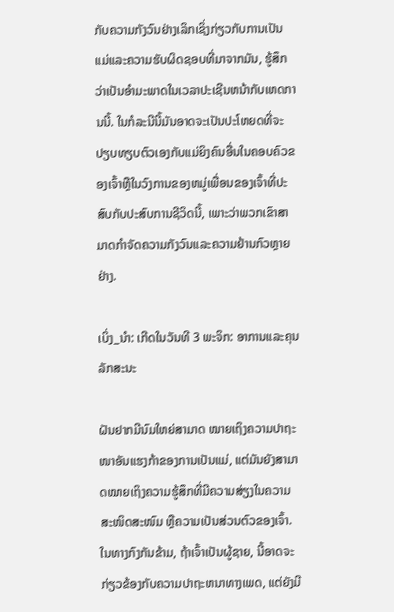ກັບຄວາມກັງວົນຢ່າງເລິກເຊິ່ງກ່ຽວກັບການເປັນແມ່ແລະຄວາມຮັບຜິດຊອບທີ່ມາຈາກມັນ, ຮູ້ສຶກວ່າເປັນອໍາມະພາດໃນເວລາປະເຊີນຫນ້າກັບເຫດການນີ້. ໃນກໍລະນີນີ້ມັນອາດຈະເປັນປະໂຫຍດທີ່ຈະປຽບທຽບຕົວເອງກັບແມ່ຍິງຄົນອື່ນໃນຄອບຄົວຂອງເຈົ້າຫຼືໃນວົງການຂອງຫມູ່ເພື່ອນຂອງເຈົ້າທີ່ປະສົບກັບປະສົບການຊີວິດນີ້, ເພາະວ່າພວກເຂົາສາມາດກໍາຈັດຄວາມກັງວົນແລະຄວາມຢ້ານກົວຫຼາຍຢ່າງ.

ເບິ່ງ_ນຳ: ເກີດໃນວັນທີ 3 ພະຈິກ: ອາການແລະຄຸນລັກສະນະ

ຝັນຢາກມີນົມໃຫຍ່ສາມາດ ໝາຍເຖິງຄວາມປາຖະໜາອັນແຮງກ້າຂອງການເປັນແມ່, ແຕ່ມັນຍັງສາມາດໝາຍເຖິງຄວາມຮູ້ສຶກທີ່ມີຄວາມສ່ຽງໃນຄວາມສະໜິດສະໜົມ ຫຼືຄວາມເປັນສ່ວນຕົວຂອງເຈົ້າ. ໃນທາງກົງກັນຂ້າມ, ຖ້າເຈົ້າເປັນຜູ້ຊາຍ, ນີ້ອາດຈະກ່ຽວຂ້ອງກັບຄວາມປາຖະຫນາທາງເພດ, ແຕ່ຍັງມີ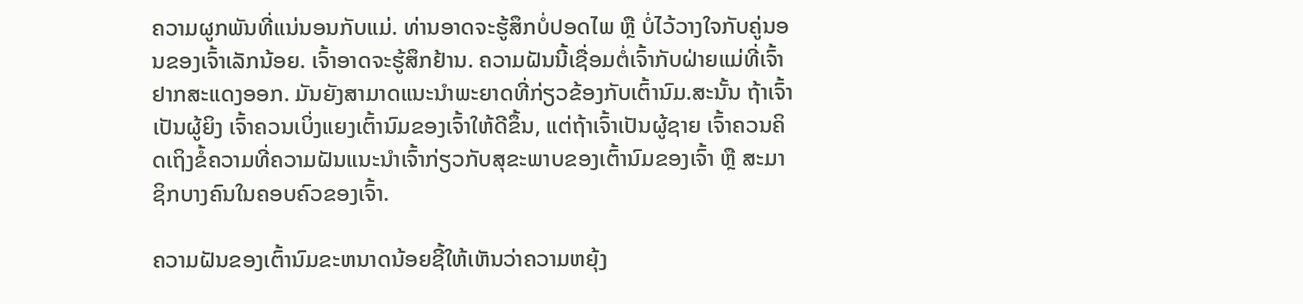ຄວາມຜູກພັນທີ່ແນ່ນອນກັບແມ່. ທ່ານອາດຈະຮູ້ສຶກບໍ່ປອດໄພ ຫຼື ບໍ່ໄວ້ວາງໃຈກັບຄູ່ນອນຂອງເຈົ້າເລັກນ້ອຍ. ເຈົ້າອາດຈະຮູ້ສຶກຢ້ານ. ຄວາມຝັນນີ້ເຊື່ອມຕໍ່ເຈົ້າກັບຝ່າຍແມ່ທີ່ເຈົ້າຢາກສະແດງອອກ. ມັນຍັງສາມາດແນະນໍາພະຍາດທີ່ກ່ຽວຂ້ອງກັບເຕົ້ານົມ.ສະນັ້ນ ຖ້າເຈົ້າເປັນຜູ້ຍິງ ເຈົ້າຄວນເບິ່ງແຍງເຕົ້ານົມຂອງເຈົ້າໃຫ້ດີຂຶ້ນ, ແຕ່ຖ້າເຈົ້າເປັນຜູ້ຊາຍ ເຈົ້າຄວນຄິດເຖິງຂໍ້ຄວາມທີ່ຄວາມຝັນແນະນຳເຈົ້າກ່ຽວກັບສຸຂະພາບຂອງເຕົ້ານົມຂອງເຈົ້າ ຫຼື ສະມາຊິກບາງຄົນໃນຄອບຄົວຂອງເຈົ້າ.

ຄວາມຝັນຂອງເຕົ້ານົມຂະຫນາດນ້ອຍຊີ້ໃຫ້ເຫັນວ່າຄວາມຫຍຸ້ງ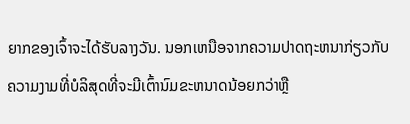ຍາກຂອງເຈົ້າຈະໄດ້ຮັບລາງວັນ. ນອກເຫນືອຈາກຄວາມປາດຖະຫນາກ່ຽວກັບຄວາມງາມທີ່ບໍລິສຸດທີ່ຈະມີເຕົ້ານົມຂະຫນາດນ້ອຍກວ່າຫຼື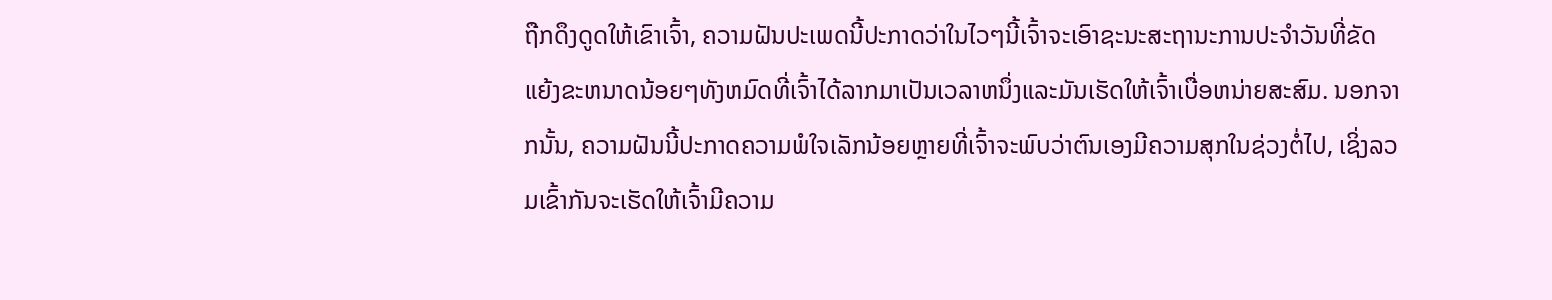ຖືກດຶງດູດໃຫ້ເຂົາເຈົ້າ, ຄວາມຝັນປະເພດນີ້ປະກາດວ່າໃນໄວໆນີ້ເຈົ້າຈະເອົາຊະນະສະຖານະການປະຈໍາວັນທີ່ຂັດແຍ້ງຂະຫນາດນ້ອຍໆທັງຫມົດທີ່ເຈົ້າໄດ້ລາກມາເປັນເວລາຫນຶ່ງແລະມັນເຮັດໃຫ້ເຈົ້າເບື່ອຫນ່າຍສະສົມ. ນອກຈາກນັ້ນ, ຄວາມຝັນນີ້ປະກາດຄວາມພໍໃຈເລັກນ້ອຍຫຼາຍທີ່ເຈົ້າຈະພົບວ່າຕົນເອງມີຄວາມສຸກໃນຊ່ວງຕໍ່ໄປ, ເຊິ່ງລວມເຂົ້າກັນຈະເຮັດໃຫ້ເຈົ້າມີຄວາມ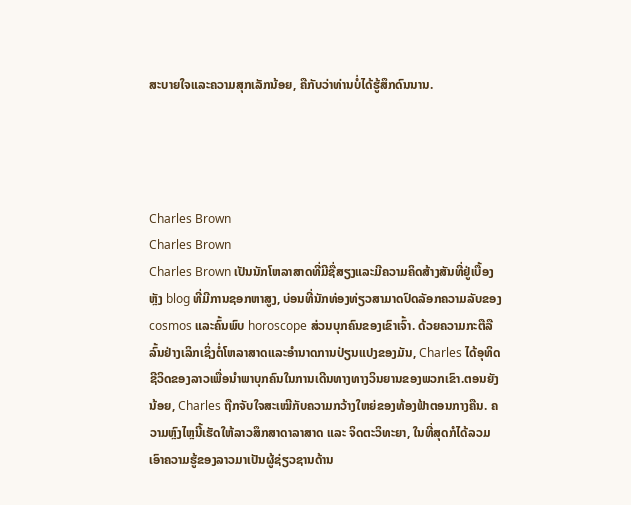ສະບາຍໃຈແລະຄວາມສຸກເລັກນ້ອຍ, ຄືກັບວ່າທ່ານບໍ່ໄດ້ຮູ້ສຶກດົນນານ.




Charles Brown
Charles Brown
Charles Brown ເປັນນັກໂຫລາສາດທີ່ມີຊື່ສຽງແລະມີຄວາມຄິດສ້າງສັນທີ່ຢູ່ເບື້ອງຫຼັງ blog ທີ່ມີການຊອກຫາສູງ, ບ່ອນທີ່ນັກທ່ອງທ່ຽວສາມາດປົດລັອກຄວາມລັບຂອງ cosmos ແລະຄົ້ນພົບ horoscope ສ່ວນບຸກຄົນຂອງເຂົາເຈົ້າ. ດ້ວຍຄວາມກະຕືລືລົ້ນຢ່າງເລິກເຊິ່ງຕໍ່ໂຫລາສາດແລະອໍານາດການປ່ຽນແປງຂອງມັນ, Charles ໄດ້ອຸທິດຊີວິດຂອງລາວເພື່ອນໍາພາບຸກຄົນໃນການເດີນທາງທາງວິນຍານຂອງພວກເຂົາ.ຕອນຍັງນ້ອຍ, Charles ຖືກຈັບໃຈສະເໝີກັບຄວາມກວ້າງໃຫຍ່ຂອງທ້ອງຟ້າຕອນກາງຄືນ. ຄວາມຫຼົງໄຫຼນີ້ເຮັດໃຫ້ລາວສຶກສາດາລາສາດ ແລະ ຈິດຕະວິທະຍາ, ໃນທີ່ສຸດກໍໄດ້ລວມເອົາຄວາມຮູ້ຂອງລາວມາເປັນຜູ້ຊ່ຽວຊານດ້ານ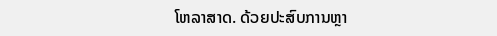ໂຫລາສາດ. ດ້ວຍປະສົບການຫຼາ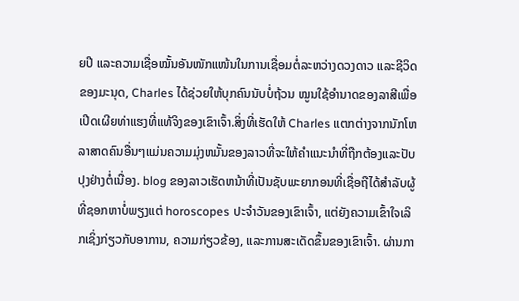ຍປີ ແລະຄວາມເຊື່ອໝັ້ນອັນໜັກແໜ້ນໃນການເຊື່ອມຕໍ່ລະຫວ່າງດວງດາວ ແລະຊີວິດຂອງມະນຸດ, Charles ໄດ້ຊ່ວຍໃຫ້ບຸກຄົນນັບບໍ່ຖ້ວນ ໝູນໃຊ້ອຳນາດຂອງລາສີເພື່ອເປີດເຜີຍທ່າແຮງທີ່ແທ້ຈິງຂອງເຂົາເຈົ້າ.ສິ່ງທີ່ເຮັດໃຫ້ Charles ແຕກຕ່າງຈາກນັກໂຫລາສາດຄົນອື່ນໆແມ່ນຄວາມມຸ່ງຫມັ້ນຂອງລາວທີ່ຈະໃຫ້ຄໍາແນະນໍາທີ່ຖືກຕ້ອງແລະປັບປຸງຢ່າງຕໍ່ເນື່ອງ. blog ຂອງລາວເຮັດຫນ້າທີ່ເປັນຊັບພະຍາກອນທີ່ເຊື່ອຖືໄດ້ສໍາລັບຜູ້ທີ່ຊອກຫາບໍ່ພຽງແຕ່ horoscopes ປະຈໍາວັນຂອງເຂົາເຈົ້າ, ແຕ່ຍັງຄວາມເຂົ້າໃຈເລິກເຊິ່ງກ່ຽວກັບອາການ, ຄວາມກ່ຽວຂ້ອງ, ແລະການສະເດັດຂຶ້ນຂອງເຂົາເຈົ້າ. ຜ່ານກາ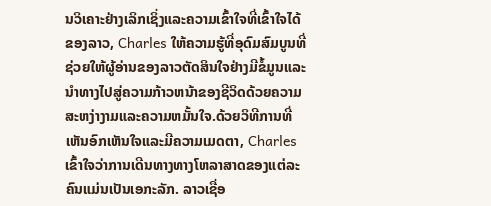ນວິເຄາະຢ່າງເລິກເຊິ່ງແລະຄວາມເຂົ້າໃຈທີ່ເຂົ້າໃຈໄດ້ຂອງລາວ, Charles ໃຫ້ຄວາມຮູ້ທີ່ອຸດົມສົມບູນທີ່ຊ່ວຍໃຫ້ຜູ້ອ່ານຂອງລາວຕັດສິນໃຈຢ່າງມີຂໍ້ມູນແລະນໍາທາງໄປສູ່ຄວາມກ້າວຫນ້າຂອງຊີວິດດ້ວຍຄວາມສະຫງ່າງາມແລະຄວາມຫມັ້ນໃຈ.ດ້ວຍວິທີການທີ່ເຫັນອົກເຫັນໃຈແລະມີຄວາມເມດຕາ, Charles ເຂົ້າໃຈວ່າການເດີນທາງທາງໂຫລາສາດຂອງແຕ່ລະຄົນແມ່ນເປັນເອກະລັກ. ລາວເຊື່ອ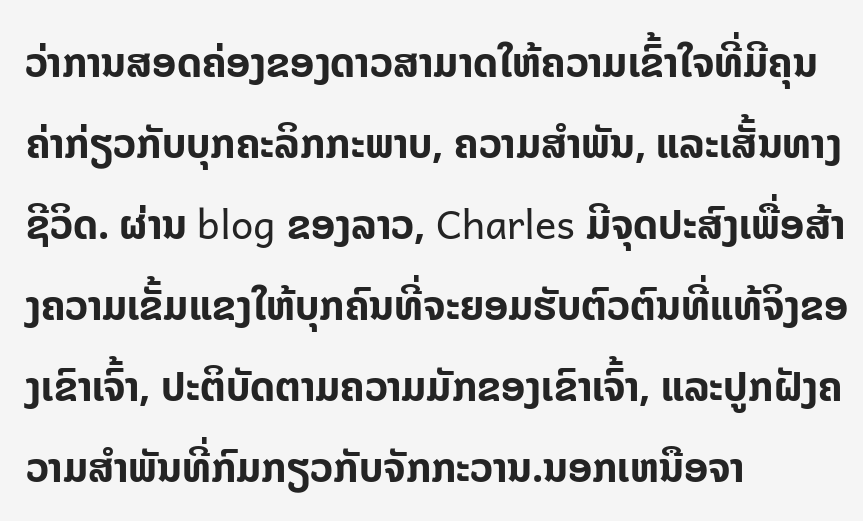ວ່າການສອດຄ່ອງຂອງດາວສາມາດໃຫ້ຄວາມເຂົ້າໃຈທີ່ມີຄຸນຄ່າກ່ຽວກັບບຸກຄະລິກກະພາບ, ຄວາມສໍາພັນ, ແລະເສັ້ນທາງຊີວິດ. ຜ່ານ blog ຂອງລາວ, Charles ມີຈຸດປະສົງເພື່ອສ້າງຄວາມເຂັ້ມແຂງໃຫ້ບຸກຄົນທີ່ຈະຍອມຮັບຕົວຕົນທີ່ແທ້ຈິງຂອງເຂົາເຈົ້າ, ປະຕິບັດຕາມຄວາມມັກຂອງເຂົາເຈົ້າ, ແລະປູກຝັງຄວາມສໍາພັນທີ່ກົມກຽວກັບຈັກກະວານ.ນອກເຫນືອຈາ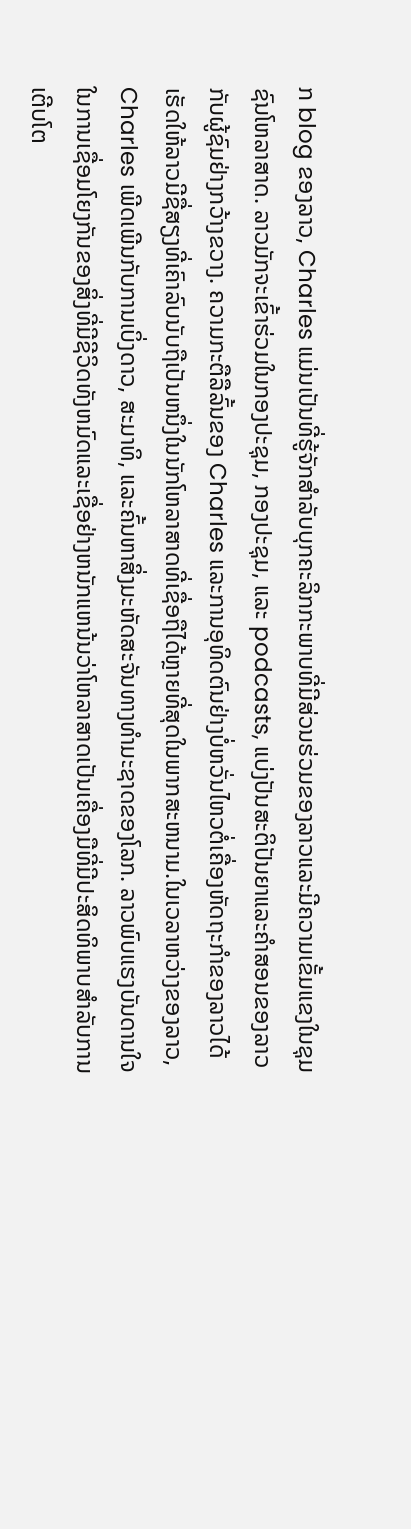ກ blog ຂອງລາວ, Charles ແມ່ນເປັນທີ່ຮູ້ຈັກສໍາລັບບຸກຄະລິກກະພາບທີ່ມີສ່ວນຮ່ວມຂອງລາວແລະມີຄວາມເຂັ້ມແຂງໃນຊຸມຊົນໂຫລາສາດ. ລາວມັກຈະເຂົ້າຮ່ວມໃນກອງປະຊຸມ, ກອງປະຊຸມ, ແລະ podcasts, ແບ່ງປັນສະຕິປັນຍາແລະຄໍາສອນຂອງລາວກັບຜູ້ຊົມຢ່າງກວ້າງຂວາງ. ຄວາມກະຕືລືລົ້ນຂອງ Charles ແລະການອຸທິດຕົນຢ່າງບໍ່ຫວັ່ນໄຫວຕໍ່ເຄື່ອງຫັດຖະກໍາຂອງລາວໄດ້ເຮັດໃຫ້ລາວມີຊື່ສຽງທີ່ເຄົາລົບນັບຖືເປັນຫນຶ່ງໃນນັກໂຫລາສາດທີ່ເຊື່ອຖືໄດ້ຫຼາຍທີ່ສຸດໃນພາກສະຫນາມ.ໃນເວລາຫວ່າງຂອງລາວ, Charles ເພີດເພີນກັບການເບິ່ງດາວ, ສະມາທິ, ແລະຄົ້ນຫາສິ່ງມະຫັດສະຈັນທາງທໍາມະຊາດຂອງໂລກ. ລາວພົບແຮງບັນດານໃຈໃນການເຊື່ອມໂຍງກັນຂອງສິ່ງທີ່ມີຊີວິດທັງຫມົດແລະເຊື່ອຢ່າງຫນັກແຫນ້ນວ່າໂຫລາສາດເປັນເຄື່ອງມືທີ່ມີປະສິດທິພາບສໍາລັບການເຕີບໂຕ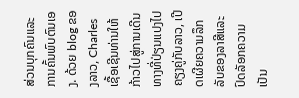ສ່ວນບຸກຄົນແລະການຄົ້ນພົບຕົນເອງ. ດ້ວຍ blog ຂອງລາວ, Charles ເຊື້ອເຊີນທ່ານໃຫ້ກ້າວໄປສູ່ການເດີນທາງທີ່ປ່ຽນແປງໄປຄຽງຄູ່ກັບລາວ, ເປີດເຜີຍຄວາມລຶກລັບຂອງລາສີແລະປົດລັອກຄວາມເປັນ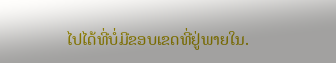ໄປໄດ້ທີ່ບໍ່ມີຂອບເຂດທີ່ຢູ່ພາຍໃນ.